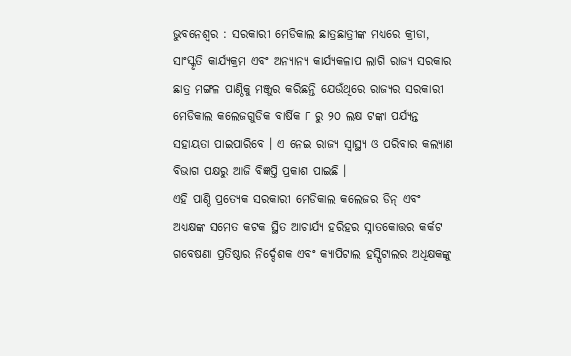ଭୁବନେଶ୍ୱର : ସରକାରୀ ମେଡିକାଲ ଛାତ୍ରଛାତ୍ରୀଙ୍କ ମଧ୍ୟରେ କ୍ରୀଡା, ସାଂସ୍କୃତି କାର୍ଯ୍ୟକ୍ରମ ଏବଂ ଅନ୍ୟାନ୍ୟ କାର୍ଯ୍ୟକଳାପ ଲାଗି ରାଜ୍ୟ ସରକାର ଛାତ୍ର ମଙ୍ଗଳ ପାଣ୍ଠିକୁ ମଞ୍ଜୁର କରିଛନ୍ତି ଯେଉଁଥିରେ ରାଜ୍ୟର ସରକାରୀ ମେଡିକାଲ କଲେଜଗୁଡିକ ବାର୍ଷିକ ୮ ରୁ ୨୦ ଲକ୍ଷ ଟଙ୍କା ପର୍ଯ୍ୟନ୍ତ ସହାୟତା ପାଇପାରିବେ । ଏ ନେଇ ରାଜ୍ୟ ସ୍ୱାସ୍ଥ୍ୟ ଓ ପରିବାର କଲ୍ୟାଣ ବିଭାଗ ପକ୍ଷରୁ ଆଜି ବିଜ୍ଞପ୍ତି ପ୍ରକାଶ ପାଇଛି ।
ଏହି ପାଣ୍ଠି ପ୍ରତ୍ୟେକ ସରକାରୀ ମେଡିକାଲ କଲେଜର ଡିନ୍ ଏବଂ ଅଧ୍ୟକ୍ଷଙ୍କ ସମେତ କଟକ ସ୍ଥିତ ଆଚାର୍ଯ୍ୟ ହରିହର ସ୍ନାତକୋତ୍ତର କର୍କଟ ଗବେଷଣା ପ୍ରତିଷ୍ଠାର ନିର୍ଦ୍ଦେଶକ ଏବଂ କ୍ୟାପିଟାଲ ହସ୍ପିଟାଲର ଅଧିକ୍ଷକଙ୍କୁ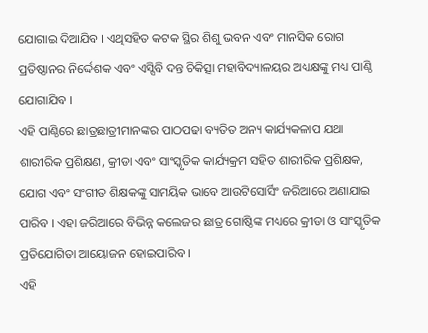ଯୋଗାଇ ଦିଆଯିବ । ଏଥିସହିତ କଟକ ସ୍ଥିର ଶିଶୁ ଭବନ ଏବଂ ମାନସିକ ରୋଗ ପ୍ରତିଷ୍ଠାନର ନିର୍ଦ୍ଦେଶକ ଏବଂ ଏସ୍ସିବି ଦନ୍ତ ଚିକିତ୍ସା ମହାବିଦ୍ୟାଳୟର ଅଧ୍ୟକ୍ଷଙ୍କୁ ମଧ୍ୟ ପାଣ୍ଠି ଯୋଗାଯିବ ।
ଏହି ପାଣ୍ଠିରେ ଛାତ୍ରଛାତ୍ରୀମାନଙ୍କର ପାଠପଢା ବ୍ୟତିତ ଅନ୍ୟ କାର୍ଯ୍ୟକଳାପ ଯଥା ଶାରୀରିକ ପ୍ରଶିକ୍ଷଣ, କ୍ରୀଡା ଏବଂ ସାଂସ୍କୃତିକ କାର୍ଯ୍ୟକ୍ରମ ସହିତ ଶାରୀରିକ ପ୍ରଶିକ୍ଷକ, ଯୋଗ ଏବଂ ସଂଗୀତ ଶିକ୍ଷକଙ୍କୁ ସାମୟିକ ଭାବେ ଆଉଟିସୋର୍ସିଂ ଜରିଆରେ ଅଣାଯାଇ ପାରିବ । ଏହା ଜରିଆରେ ବିଭିନ୍ନ କଲେଜର ଛାତ୍ର ଗୋଷ୍ଠିଙ୍କ ମଧ୍ୟରେ କ୍ରୀଡା ଓ ସାଂସ୍କୃତିକ ପ୍ରତିଯୋଗିତା ଆୟୋଜନ ହୋଇପାରିବ ।
ଏହି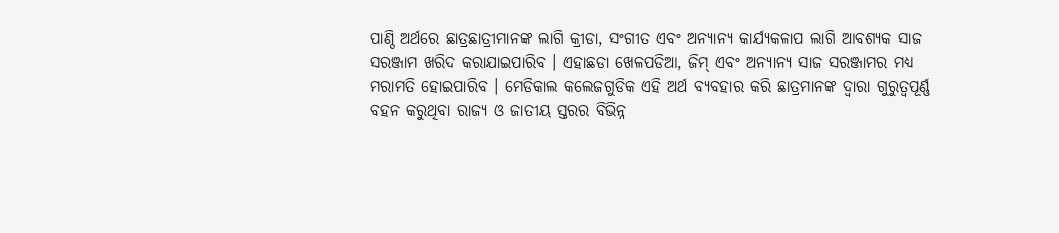ପାଣ୍ଠି ଅର୍ଥରେ ଛାତ୍ରଛାତ୍ରୀମାନଙ୍କ ଲାଗି କ୍ରୀଡା, ସଂଗୀତ ଏବଂ ଅନ୍ୟାନ୍ୟ କାର୍ଯ୍ୟକଳାପ ଲାଗି ଆବଶ୍ୟକ ସାଜ ସରଞ୍ଜାମ ଖରିଦ କରାଯାଇପାରିବ । ଏହାଛଡା ଖେଳପଡିଆ, ଜିମ୍ ଏବଂ ଅନ୍ୟାନ୍ୟ ସାଜ ସରଞ୍ଜାମର ମଧ୍ୟ ମରାମତି ହୋଇପାରିବ । ମେଡିକାଲ କଲେଜଗୁଡିକ ଏହି ଅର୍ଥ ବ୍ୟବହାର କରି ଛାତ୍ରମାନଙ୍କ ଦ୍ୱାରା ଗୁରୁତ୍ୱପୂର୍ଣ୍ଣ ବହନ କରୁଥିବା ରାଜ୍ୟ ଓ ଜାତୀୟ ସ୍ତରର ବିଭିନ୍ନ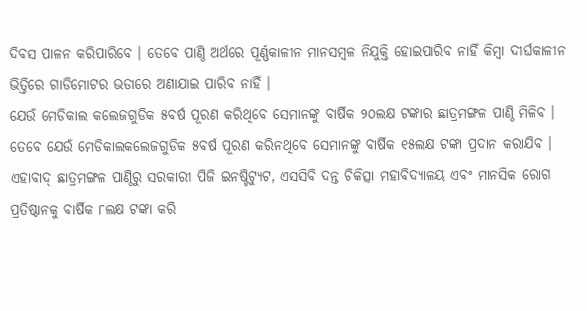ଦିବସ ପାଳନ କରିପାରିବେ । ତେବେ ପାଣ୍ଠି ଅର୍ଥରେ ପୂର୍ଣ୍ଣକାଳୀନ ମାନସମ୍ବଳ ନିଯୁକ୍ତି ହୋଇପାରିବ ନାହିଁ କିମ୍ବା ଦୀର୍ଘକାଳୀନ ଭିତ୍ତିରେ ଗାଡିମୋଟର ଭଡାରେ ଅଣାଯାଇ ପାରିବ ନାହିଁ ।
ଯେଉଁ ମେଡିକାଲ କଲେଜଗୁଡିକ ୫ବର୍ଷ ପୂରଣ କରିଥିବେ ସେମାନଙ୍କୁ ବାର୍ଷିକ ୨୦ଲକ୍ଷ ଟଙ୍କାର ଛାତ୍ରମଙ୍ଗଳ ପାଣ୍ଠି ମିଳିବ । ତେବେ ଯେଉଁ ମେଡିକାଲକଲେଜଗୁଡିକ ୫ବର୍ଷ ପୂରଣ କରିନଥିବେ ସେମାନଙ୍କୁ ବାର୍ଷିକ ୧୫ଲକ୍ଷ ଟଙ୍କା ପ୍ରଦାନ କରାଯିବ । ଏହାବାଦ୍ ଛାତ୍ରମଙ୍ଗଳ ପାଣ୍ଠିରୁ ସରକାରୀ ପିଜି ଇନଷ୍ଟିଟ୍ୟୁଟ, ଏସସିବି ଦନ୍ତ ଚିକିତ୍ସା ମହାବିଦ୍ୟାଳୟ ଏବଂ ମାନସିକ ରୋଗ ପ୍ରତିଷ୍ଠାନକୁ ବାର୍ଷିକ ୮ଲକ୍ଷ ଟଙ୍କା କରି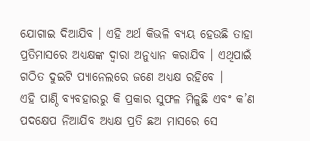ଯୋଗାଇ ଦିଆଯିବ । ଏହି ଅର୍ଥ କିଭଳି ବ୍ୟୟ ହେଉଛି ତାହା ପ୍ରତିମାସରେ ଅଧ୍ୟକ୍ଷଙ୍କ ଦ୍ୱାରା ଅନୁଧ୍ୟାନ କରାଯିବ । ଏଥିପାଇଁ ଗଠିତ ଦୁଇଟି ପ୍ୟାନେଲରେ ଜଣେ ଅଧ୍ୟକ୍ଷ ରହିବେ ।
ଏହି ପାଣ୍ଠି ବ୍ୟବହାରରୁ କି ପ୍ରକାର ସୁଫଳ ମିଳୁଛି ଏବଂ କ’ଣ ପଦକ୍ଷେପ ନିଆଯିବ ଅଧ୍ୟକ୍ଷ ପ୍ରତି ଛଅ ମାସରେ ସେ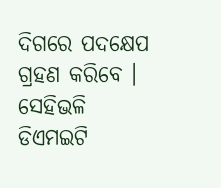ଦିଗରେ ପଦକ୍ଷେପ ଗ୍ରହଣ କରିବେ । ସେହିଭଳି ଡିଏମଇଟି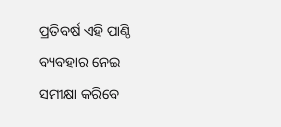ପ୍ରତିବର୍ଷ ଏହି ପାଣ୍ଠି ବ୍ୟବହାର ନେଇ ସମୀକ୍ଷା କରିବେ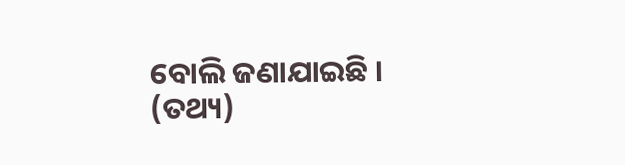ବୋଲି ଜଣାଯାଇଛି । (ତଥ୍ୟ)